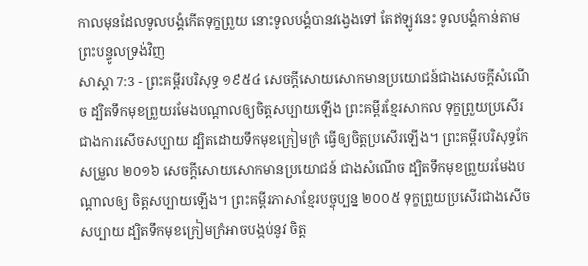កាលមុនដែលទូលបង្គំកើតទុក្ខព្រួយ នោះទូលបង្គំបានវង្វេងទៅ តែឥឡូវនេះ ទូលបង្គំកាន់តាមព្រះបន្ទូលទ្រង់វិញ
សាស្តា 7:3 - ព្រះគម្ពីរបរិសុទ្ធ ១៩៥៤ សេចក្ដីសោយសោកមានប្រយោជន៍ជាងសេចក្ដីសំណើច ដ្បិតទឹកមុខព្រួយរមែងបណ្តាលឲ្យចិត្តសប្បាយឡើង ព្រះគម្ពីរខ្មែរសាកល ទុក្ខព្រួយប្រសើរជាងការសើចសប្បាយ ដ្បិតដោយទឹកមុខក្រៀមក្រំ ធ្វើឲ្យចិត្តប្រសើរឡើង។ ព្រះគម្ពីរបរិសុទ្ធកែសម្រួល ២០១៦ សេចក្ដីសោយសោកមានប្រយោជន៍ ជាងសំណើច ដ្បិតទឹកមុខព្រួយរមែងបណ្ដាលឲ្យ ចិត្តសប្បាយឡើង។ ព្រះគម្ពីរភាសាខ្មែរបច្ចុប្បន្ន ២០០៥ ទុក្ខព្រួយប្រសើរជាងសើចសប្បាយ ដ្បិតទឹកមុខក្រៀមក្រំអាចបង្កប់នូវ ចិត្ត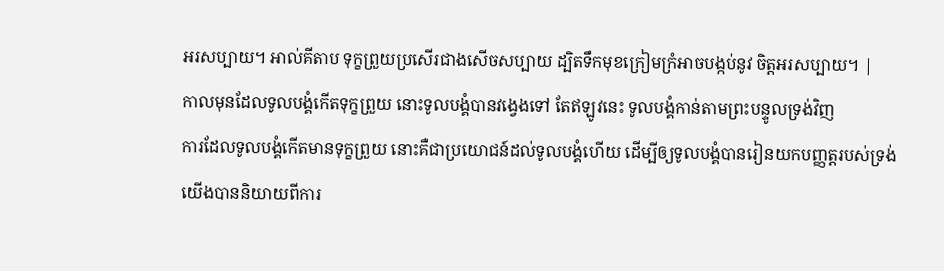អរសប្បាយ។ អាល់គីតាប ទុក្ខព្រួយប្រសើរជាងសើចសប្បាយ ដ្បិតទឹកមុខក្រៀមក្រំអាចបង្កប់នូវ ចិត្តអរសប្បាយ។ |
កាលមុនដែលទូលបង្គំកើតទុក្ខព្រួយ នោះទូលបង្គំបានវង្វេងទៅ តែឥឡូវនេះ ទូលបង្គំកាន់តាមព្រះបន្ទូលទ្រង់វិញ
ការដែលទូលបង្គំកើតមានទុក្ខព្រួយ នោះគឺជាប្រយោជន៍ដល់ទូលបង្គំហើយ ដើម្បីឲ្យទូលបង្គំបានរៀនយកបញ្ញត្តរបស់ទ្រង់
យើងបាននិយាយពីការ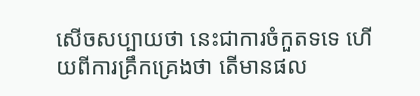សើចសប្បាយថា នេះជាការចំកួតទទេ ហើយពីការគ្រឹកគ្រេងថា តើមានផល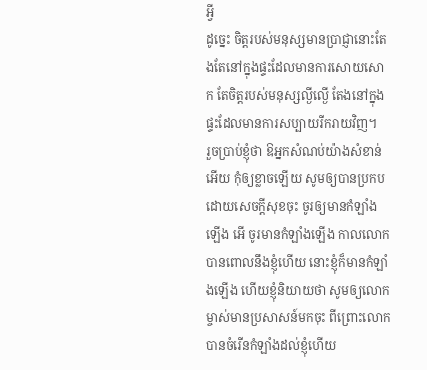អ្វី
ដូច្នេះ ចិត្តរបស់មនុស្សមានប្រាជ្ញានោះតែងតែនៅក្នុងផ្ទះដែលមានការសោយសោក តែចិត្តរបស់មនុស្សល្ងីល្ងើ តែងនៅក្នុងផ្ទះដែលមានការសប្បាយរីករាយវិញ។
រួចប្រាប់ខ្ញុំថា ឱអ្នកសំណប់យ៉ាងសំខាន់អើយ កុំឲ្យខ្លាចឡើយ សូមឲ្យបានប្រកបដោយសេចក្ដីសុខចុះ ចូរឲ្យមានកំឡាំងឡើង អើ ចូរមានកំឡាំងឡើង កាលលោកបានពោលនឹងខ្ញុំហើយ នោះខ្ញុំក៏មានកំឡាំងឡើង ហើយខ្ញុំនិយាយថា សូមឲ្យលោកម្ចាស់មានប្រសាសន៍មកចុះ ពីព្រោះលោកបានចំរើនកំឡាំងដល់ខ្ញុំហើយ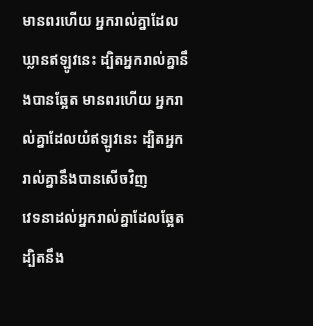មានពរហើយ អ្នករាល់គ្នាដែលឃ្លានឥឡូវនេះ ដ្បិតអ្នករាល់គ្នានឹងបានឆ្អែត មានពរហើយ អ្នករាល់គ្នាដែលយំឥឡូវនេះ ដ្បិតអ្នករាល់គ្នានឹងបានសើចវិញ
វេទនាដល់អ្នករាល់គ្នាដែលឆ្អែត ដ្បិតនឹង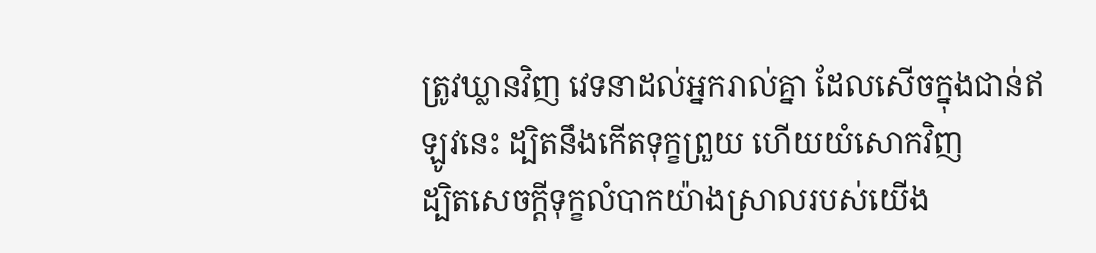ត្រូវឃ្លានវិញ វេទនាដល់អ្នករាល់គ្នា ដែលសើចក្នុងជាន់ឥឡូវនេះ ដ្បិតនឹងកើតទុក្ខព្រួយ ហើយយំសោកវិញ
ដ្បិតសេចក្ដីទុក្ខលំបាកយ៉ាងស្រាលរបស់យើង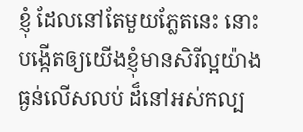ខ្ញុំ ដែលនៅតែមួយភ្លែតនេះ នោះបង្កើតឲ្យយើងខ្ញុំមានសិរីល្អយ៉ាងធ្ងន់លើសលប់ ដ៏នៅអស់កល្ប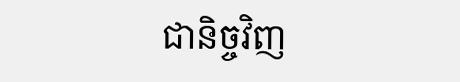ជានិច្ចវិញ